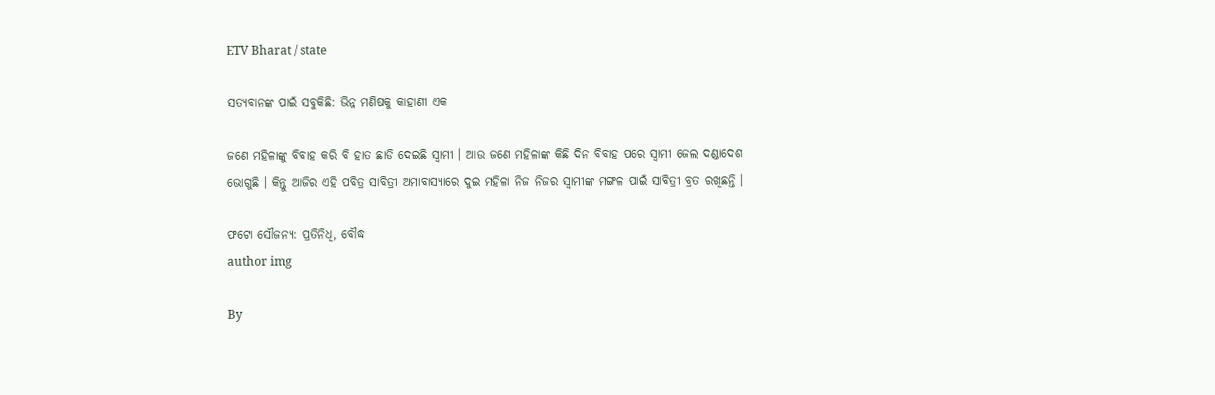ETV Bharat / state

ସତ୍ୟବାନଙ୍କ ପାଇଁ ସବୁକିଛି: ଭିନ୍ନ ମଣିଷକୁ କାହାଣୀ ଏକ

ଜଣେ ମହିଳାଙ୍କୁ ବିବାହ କରି ବି ହାତ ଛାଡି ଦେଇଛି ସ୍ବାମୀ । ଆଉ ଜଣେ ମହିଳାଙ୍କ କିଛି ଦିନ ବିବାହ ପରେ ସ୍ବାମୀ ଜେଲ ଦଣ୍ଡାଦେଶ ଭୋଗୁଛି । କିନ୍ତୁ ଆଜିର ଏହି ପବିତ୍ର ସାବିତ୍ରୀ ଅମାବାସ୍ୟାରେ ଦୁଇ ମହିଳା ନିଜ ନିଜର ସ୍ବାମୀଙ୍କ ମଙ୍ଗଳ ପାଇଁ ସାବିତ୍ରୀ ବ୍ରତ ରଖିଛନ୍ତି ।

ଫଟୋ ସୌଜନ୍ଯ: ପ୍ରତିନିଧି, ବୌଦ୍ଧ
author img

By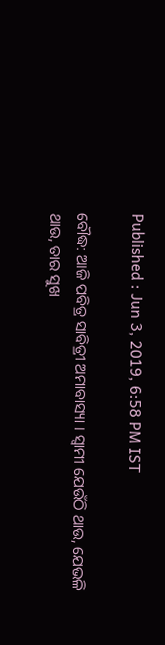Published : Jun 3, 2019, 6:58 PM IST

ବୌଦ୍ଧ: ଆଜି ପବିତ୍ର ସାବିତ୍ରୀ ଅମାବାସ୍ୟା । ସ୍ବାମୀ ଯେଉଁଠି ଥାଉ, ଯେଭଳି ଥାଉ, ତାର ସୁଖ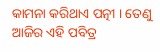କାମନା କରିଥାଏ ପତ୍ନୀ । ତେଣୁ ଆଜିର ଏହି ପବିତ୍ର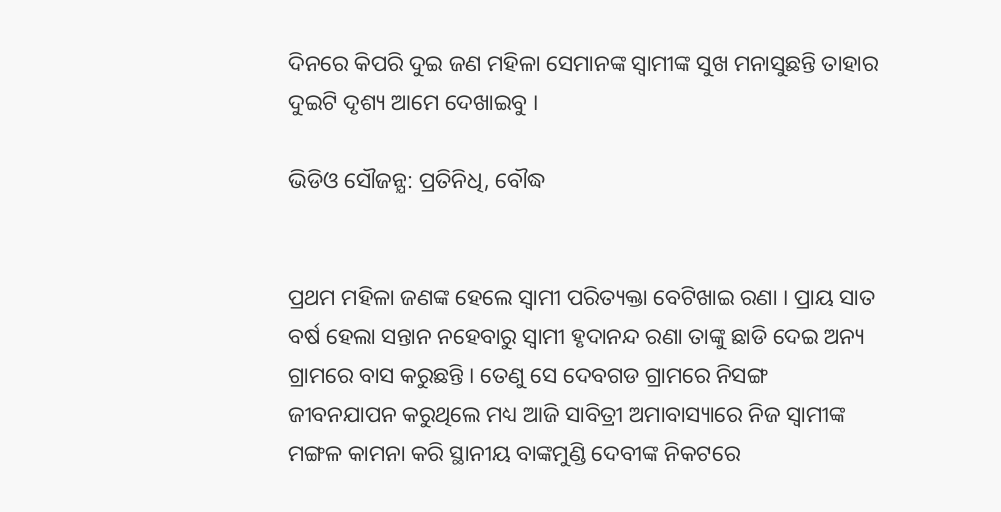ଦିନରେ କିପରି ଦୁଇ ଜଣ ମହିଳା ସେମାନଙ୍କ ସ୍ବାମୀଙ୍କ ସୁଖ ମନାସୁଛନ୍ତି ତାହାର ଦୁଇଟି ଦୃଶ୍ୟ ଆମେ ଦେଖାଇବୁ ।

ଭିଡିଓ ସୌଜନ୍ଯ: ପ୍ରତିନିଧି, ବୌଦ୍ଧ


ପ୍ରଥମ ମହିଳା ଜଣଙ୍କ ହେଲେ ସ୍ବାମୀ ପରିତ୍ୟକ୍ତା ବେଟିଖାଇ ରଣା । ପ୍ରାୟ ସାତ ବର୍ଷ ହେଲା ସନ୍ତାନ ନହେବାରୁ ସ୍ବାମୀ ହୃଦାନନ୍ଦ ରଣା ତାଙ୍କୁ ଛାଡି ଦେଇ ଅନ୍ୟ ଗ୍ରାମରେ ବାସ କରୁଛନ୍ତି । ତେଣୁ ସେ ଦେବଗଡ ଗ୍ରାମରେ ନିସଙ୍ଗ ଜୀବନଯାପନ କରୁଥିଲେ ମଧ୍ୟ ଆଜି ସାବିତ୍ରୀ ଅମାବାସ୍ୟାରେ ନିଜ ସ୍ବାମୀଙ୍କ ମଙ୍ଗଳ କାମନା କରି ସ୍ଥାନୀୟ ବାଙ୍କମୁଣ୍ଡି ଦେବୀଙ୍କ ନିକଟରେ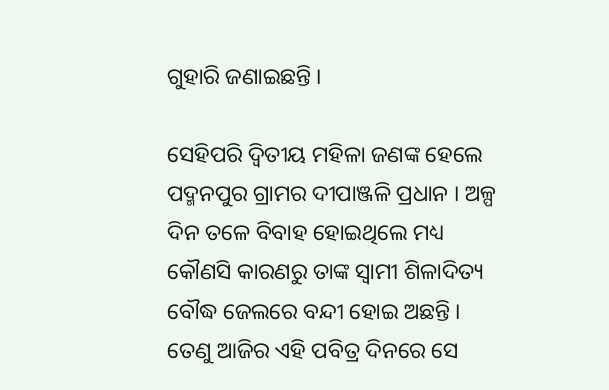ଗୁହାରି ଜଣାଇଛନ୍ତି ।

ସେହିପରି ଦ୍ବିତୀୟ ମହିଳା ଜଣଙ୍କ ହେଲେ ପଦ୍ମନପୁର ଗ୍ରାମର ଦୀପାଞ୍ଜଳି ପ୍ରଧାନ । ଅଳ୍ପ ଦିନ ତଳେ ବିବାହ ହୋଇଥିଲେ ମଧ୍ୟ କୌଣସି କାରଣରୁ ତାଙ୍କ ସ୍ବାମୀ ଶିଳାଦିତ୍ୟ ବୌଦ୍ଧ ଜେଲରେ ବନ୍ଦୀ ହୋଇ ଅଛନ୍ତି । ତେଣୁ ଆଜିର ଏହି ପବିତ୍ର ଦିନରେ ସେ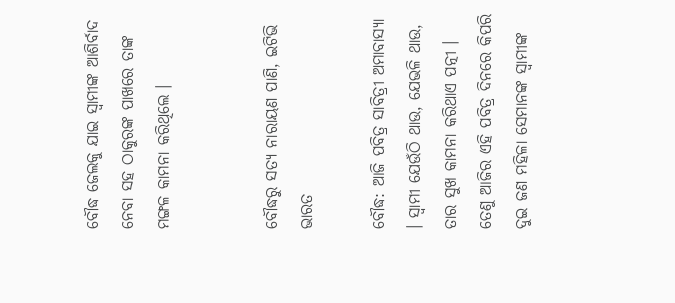ବୌଦ୍ଧ ଜେଲକୁ ଯାଇ ସ୍ବାମୀଙ୍କ ଆଶିର୍ବାଦ ନେବା ସହ ଠାକୁରଙ୍କ ପାଖରେ ତାଙ୍କ ମଙ୍ଗଳ କାମନା କରିଥିଲେ ।


ବୌଦ୍ଧରୁ ସତ୍ୟ ନାରାୟଣ ପାଣି, ଇଟିଭି ଭାରତ

ବୌଦ୍ଧ: ଆଜି ପବିତ୍ର ସାବିତ୍ରୀ ଅମାବାସ୍ୟା । ସ୍ବାମୀ ଯେଉଁଠି ଥାଉ, ଯେଭଳି ଥାଉ, ତାର ସୁଖ କାମନା କରିଥାଏ ପତ୍ନୀ । ତେଣୁ ଆଜିର ଏହି ପବିତ୍ର ଦିନରେ କିପରି ଦୁଇ ଜଣ ମହିଳା ସେମାନଙ୍କ ସ୍ବାମୀଙ୍କ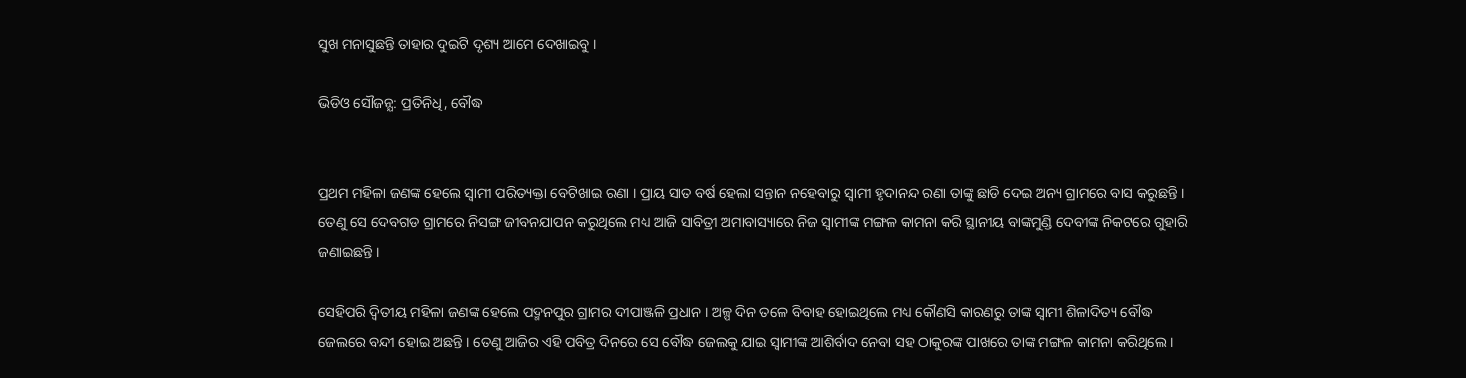ସୁଖ ମନାସୁଛନ୍ତି ତାହାର ଦୁଇଟି ଦୃଶ୍ୟ ଆମେ ଦେଖାଇବୁ ।

ଭିଡିଓ ସୌଜନ୍ଯ: ପ୍ରତିନିଧି, ବୌଦ୍ଧ


ପ୍ରଥମ ମହିଳା ଜଣଙ୍କ ହେଲେ ସ୍ବାମୀ ପରିତ୍ୟକ୍ତା ବେଟିଖାଇ ରଣା । ପ୍ରାୟ ସାତ ବର୍ଷ ହେଲା ସନ୍ତାନ ନହେବାରୁ ସ୍ବାମୀ ହୃଦାନନ୍ଦ ରଣା ତାଙ୍କୁ ଛାଡି ଦେଇ ଅନ୍ୟ ଗ୍ରାମରେ ବାସ କରୁଛନ୍ତି । ତେଣୁ ସେ ଦେବଗଡ ଗ୍ରାମରେ ନିସଙ୍ଗ ଜୀବନଯାପନ କରୁଥିଲେ ମଧ୍ୟ ଆଜି ସାବିତ୍ରୀ ଅମାବାସ୍ୟାରେ ନିଜ ସ୍ବାମୀଙ୍କ ମଙ୍ଗଳ କାମନା କରି ସ୍ଥାନୀୟ ବାଙ୍କମୁଣ୍ଡି ଦେବୀଙ୍କ ନିକଟରେ ଗୁହାରି ଜଣାଇଛନ୍ତି ।

ସେହିପରି ଦ୍ବିତୀୟ ମହିଳା ଜଣଙ୍କ ହେଲେ ପଦ୍ମନପୁର ଗ୍ରାମର ଦୀପାଞ୍ଜଳି ପ୍ରଧାନ । ଅଳ୍ପ ଦିନ ତଳେ ବିବାହ ହୋଇଥିଲେ ମଧ୍ୟ କୌଣସି କାରଣରୁ ତାଙ୍କ ସ୍ବାମୀ ଶିଳାଦିତ୍ୟ ବୌଦ୍ଧ ଜେଲରେ ବନ୍ଦୀ ହୋଇ ଅଛନ୍ତି । ତେଣୁ ଆଜିର ଏହି ପବିତ୍ର ଦିନରେ ସେ ବୌଦ୍ଧ ଜେଲକୁ ଯାଇ ସ୍ବାମୀଙ୍କ ଆଶିର୍ବାଦ ନେବା ସହ ଠାକୁରଙ୍କ ପାଖରେ ତାଙ୍କ ମଙ୍ଗଳ କାମନା କରିଥିଲେ ।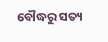ବୌଦ୍ଧରୁ ସତ୍ୟ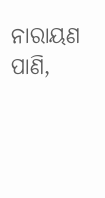ନାରାୟଣ ପାଣି,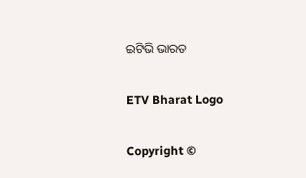ଇଟିଭି ଭାରତ

ETV Bharat Logo

Copyright ©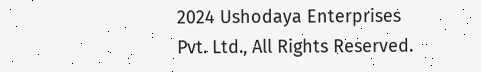2024 Ushodaya Enterprises Pvt. Ltd., All Rights Reserved.